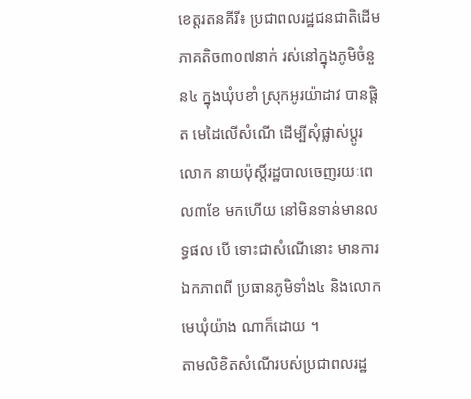ខេត្តរតនគីរី៖ ប្រជាពលរដ្ឋជនជាតិដើម ភាគតិច៣០៧នាក់ រស់នៅក្នុងភូមិចំនួន៤ ក្នុងឃុំបខាំ ស្រុកអូរយ៉ាដាវ បានផ្ដិត មេដៃលើសំណើ ដើម្បីសុំផ្លាស់ប្ដូរលោក នាយប៉ុស្តិ៍រដ្ឋបាលចេញរយៈពេល៣ខែ មកហើយ នៅមិនទាន់មានលទ្ធផល បើ ទោះជាសំណើនោះ មានការឯកភាពពី ប្រធានភូមិទាំង៤ និងលោកមេឃុំយ៉ាង ណាក៏ដោយ ។
តាមលិខិតសំណើរបស់ប្រជាពលរដ្ឋ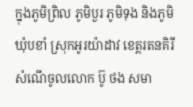ក្នុងភូមិព្រិល ភូមិបួរ ភូមិទុង និងភូមិ ឃុំបខាំ ស្រុកអូរយ៉ាដាវ ខេត្តរតនគិរី សំណើចូលលោក ប៊ូ ថង សមា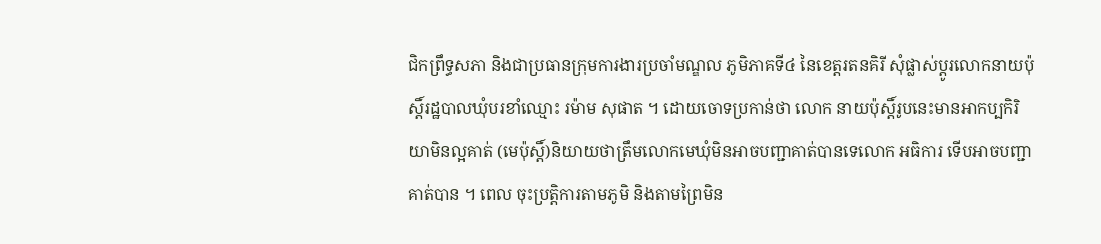ជិកព្រឹទ្ធសភា និងជាប្រធានក្រុមការងារប្រចាំមណ្ឌល ភូមិភាគទី៤ នៃខេត្តរតនគិរី សុំផ្លាស់ប្ដូរលោកនាយប៉ុស្តិ៍រដ្ឋបាលឃុំបរខាំឈ្មោះ រម៉ាម សុផាត ។ ដោយចោទប្រកាន់ថា លោក នាយប៉ុស្តិ៍រូបនេះមានអាកប្បកិរិយាមិនល្អគាត់ (មេប៉ុស្តិ៍)និយាយថាត្រឹមលោកមេឃុំមិនអាចបញ្ជាគាត់បានទេលោក អធិការ ទើបអាចបញ្ជាគាត់បាន ។ ពេល ចុះប្រត្តិការតាមភូមិ និងតាមព្រៃមិន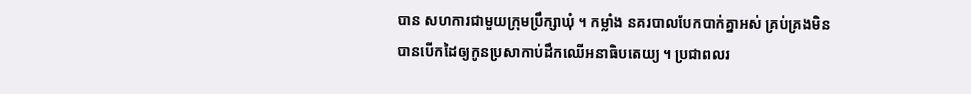បាន សហការជាមួយក្រុមប្រឹក្សាឃុំ ។ កម្លាំង នគរបាលបែកបាក់គ្នាអស់ គ្រប់គ្រងមិន បានបើកដៃឲ្យកូនប្រសាកាប់ដឹកឈើអនាធិបតេយ្យ ។ ប្រជាពលរ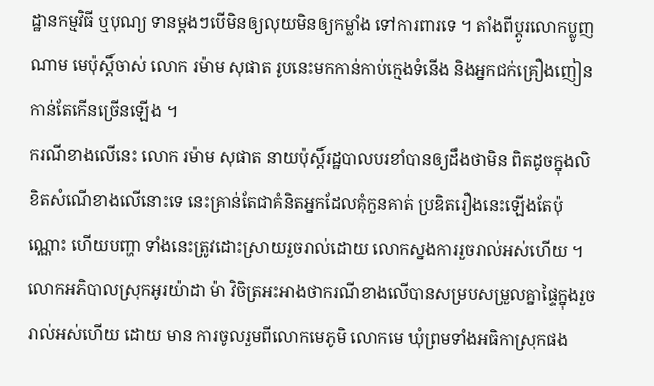ដ្ឋានកម្មវិធី ឬបុណ្យ ទានម្ដងៗបើមិនឲ្យលុយមិនឲ្យកម្លាំង ទៅការពារទេ ។ តាំងពីប្ដូរលោកប្លូញ ណាម មេប៉ុស្តិ៍ចាស់ លោក រម៉ាម សុផាត រូបនេះមកកាន់កាប់ក្មេងទំនើង និងអ្នកជក់គ្រឿងញៀនកាន់តែកើនច្រើនឡើង ។
ករណីខាងលើនេះ លោក រម៉ាម សុផាត នាយប៉ុស្តិ៍រដ្ឋបាលបរខាំបានឲ្យដឹងថាមិន ពិតដូចក្នុងលិខិតសំណើខាងលើនោះទេ នេះគ្រាន់តែជាគំនិតអ្នកដែលគំុកួនគាត់ ប្រឌិតរឿងនេះឡើងតែប៉ុណ្ណោះ ហើយបញ្ហា ទាំងនេះត្រូវដោះស្រាយរួចរាល់ដោយ លោកស្នងការរួចរាល់អស់ហើយ ។
លោកអភិបាលស្រុកអូរយ៉ាដា ម៉ា វិចិត្រអះអាងថាករណីខាងលើបានសម្របសម្រួលគ្នាផ្ទៃក្នុងរួចរាល់អស់ហើយ ដោយ មាន ការចូលរួមពីលោកមេភូមិ លោកមេ ឃុំព្រមទាំងអធិកាស្រុកផង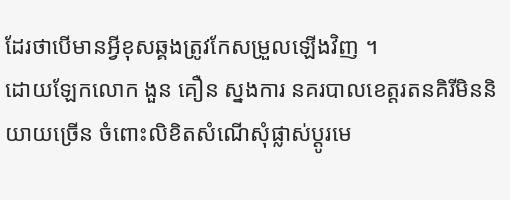ដែរថាបើមានអ្វីខុសឆ្គងត្រូវកែសម្រួលឡើងវិញ ។
ដោយឡែកលោក ងួន គឿន ស្នងការ នគរបាលខេត្តរតនគិរីមិននិយាយច្រើន ចំពោះលិខិតសំណើសុំផ្លាស់ប្ដូរមេ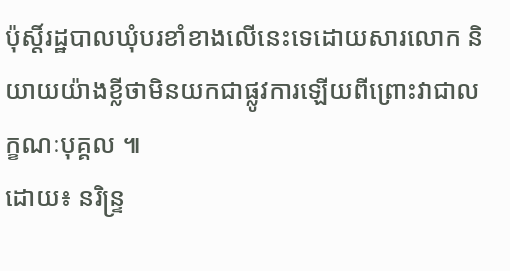ប៉ុស្តិ៍រដ្ឋបាលឃុំបរខាំខាងលើនេះទេដោយសារលោក និយាយយ៉ាងខ្លីថាមិនយកជាផ្លូវការឡើយពីព្រោះវាជាលក្ខណៈបុគ្គល ៕
ដោយ៖ នរិន្ទ្រ